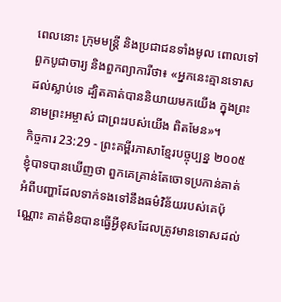ពេលនោះ ក្រុមមន្ត្រី និងប្រជាជនទាំងមូល ពោលទៅពួកបូជាចារ្យ និងពួកព្យាការីថា៖ «អ្នកនេះគ្មានទោសដល់ស្លាប់ទេ ដ្បិតគាត់បាននិយាយមកយើង ក្នុងព្រះនាមព្រះអម្ចាស់ ជាព្រះរបស់យើង ពិតមែន»។
កិច្ចការ 23:29 - ព្រះគម្ពីរភាសាខ្មែរបច្ចុប្បន្ន ២០០៥ ខ្ញុំបាទបានឃើញថា ពួកគេគ្រាន់តែចោទប្រកាន់គាត់ អំពីបញ្ហាដែលទាក់ទងទៅនឹងធម៌វិន័យរបស់គេប៉ុណ្ណោះ គាត់មិនបានធ្វើអ្វីខុសដែលត្រូវមានទោសដល់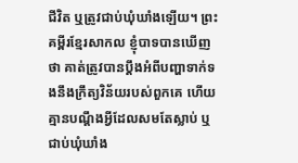ជីវិត ឬត្រូវជាប់ឃុំឃាំងឡើយ។ ព្រះគម្ពីរខ្មែរសាកល ខ្ញុំបាទបានឃើញថា គាត់ត្រូវបានប្ដឹងអំពីបញ្ហាទាក់ទងនឹងក្រឹត្យវិន័យរបស់ពួកគេ ហើយគ្មានបណ្ដឹងអ្វីដែលសមតែស្លាប់ ឬជាប់ឃុំឃាំង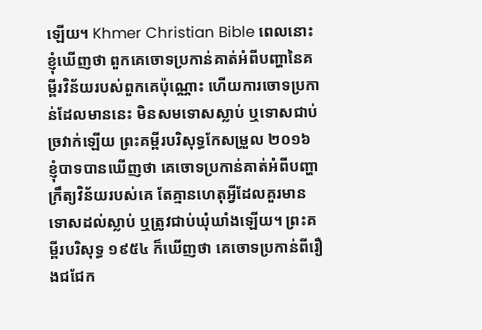ឡើយ។ Khmer Christian Bible ពេលនោះខ្ញុំឃើញថា ពួកគេចោទប្រកាន់គាត់អំពីបញ្ហានៃគម្ពីរវិន័យរបស់ពួកគេប៉ុណ្ណោះ ហើយការចោទប្រកាន់ដែលមាននេះ មិនសមទោសស្លាប់ ឬទោសជាប់ច្រវាក់ឡើយ ព្រះគម្ពីរបរិសុទ្ធកែសម្រួល ២០១៦ ខ្ញុំបាទបានឃើញថា គេចោទប្រកាន់គាត់អំពីបញ្ហាក្រឹត្យវិន័យរបស់គេ តែគ្មានហេតុអ្វីដែលគួរមានទោសដល់ស្លាប់ ឬត្រូវជាប់ឃុំឃាំងឡើយ។ ព្រះគម្ពីរបរិសុទ្ធ ១៩៥៤ ក៏ឃើញថា គេចោទប្រកាន់ពីរឿងជជែក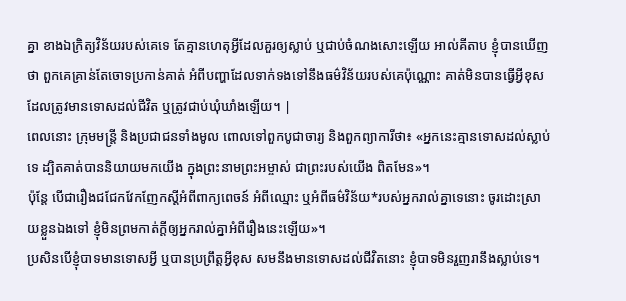គ្នា ខាងឯក្រិត្យវិន័យរបស់គេទេ តែគ្មានហេតុអ្វីដែលគួរឲ្យស្លាប់ ឬជាប់ចំណងសោះឡើយ អាល់គីតាប ខ្ញុំបានឃើញថា ពួកគេគ្រាន់តែចោទប្រកាន់គាត់ អំពីបញ្ហាដែលទាក់ទងទៅនឹងធម៌វិន័យរបស់គេប៉ុណ្ណោះ គាត់មិនបានធ្វើអ្វីខុសដែលត្រូវមានទោសដល់ជីវិត ឬត្រូវជាប់ឃុំឃាំងឡើយ។ |
ពេលនោះ ក្រុមមន្ត្រី និងប្រជាជនទាំងមូល ពោលទៅពួកបូជាចារ្យ និងពួកព្យាការីថា៖ «អ្នកនេះគ្មានទោសដល់ស្លាប់ទេ ដ្បិតគាត់បាននិយាយមកយើង ក្នុងព្រះនាមព្រះអម្ចាស់ ជាព្រះរបស់យើង ពិតមែន»។
ប៉ុន្តែ បើជារឿងជជែកវែកញែកស្ដីអំពីពាក្យពេចន៍ អំពីឈ្មោះ ឬអំពីធម៌វិន័យ*របស់អ្នករាល់គ្នាទេនោះ ចូរដោះស្រាយខ្លួនឯងទៅ ខ្ញុំមិនព្រមកាត់ក្ដីឲ្យអ្នករាល់គ្នាអំពីរឿងនេះឡើយ»។
ប្រសិនបើខ្ញុំបាទមានទោសអ្វី ឬបានប្រព្រឹត្តអ្វីខុស សមនឹងមានទោសដល់ជីវិតនោះ ខ្ញុំបាទមិនរួញរានឹងស្លាប់ទេ។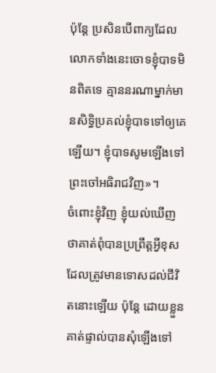ប៉ុន្តែ ប្រសិនបើពាក្យដែលលោកទាំងនេះចោទខ្ញុំបាទមិនពិតទេ គ្មាននរណាម្នាក់មានសិទ្ធិប្រគល់ខ្ញុំបាទទៅឲ្យគេឡើយ។ ខ្ញុំបាទសូមឡើងទៅព្រះចៅអធិរាជវិញ»។
ចំពោះខ្ញុំវិញ ខ្ញុំយល់ឃើញថាគាត់ពុំបានប្រព្រឹត្តអ្វីខុស ដែលត្រូវមានទោសដល់ជីវិតនោះឡើយ ប៉ុន្តែ ដោយខ្លួនគាត់ផ្ទាល់បានសុំឡើងទៅ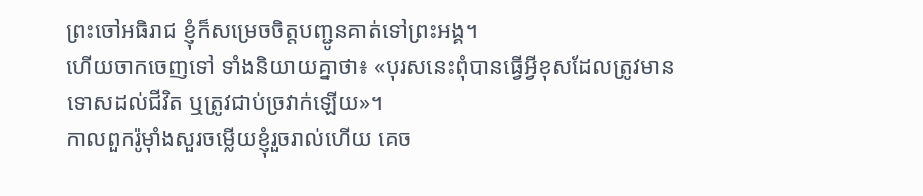ព្រះចៅអធិរាជ ខ្ញុំក៏សម្រេចចិត្តបញ្ជូនគាត់ទៅព្រះអង្គ។
ហើយចាកចេញទៅ ទាំងនិយាយគ្នាថា៖ «បុរសនេះពុំបានធ្វើអ្វីខុសដែលត្រូវមានទោសដល់ជីវិត ឬត្រូវជាប់ច្រវាក់ឡើយ»។
កាលពួករ៉ូម៉ាំងសួរចម្លើយខ្ញុំរួចរាល់ហើយ គេច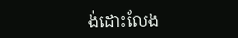ង់ដោះលែង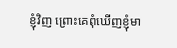ខ្ញុំវិញ ព្រោះគេពុំឃើញខ្ញុំមា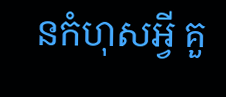នកំហុសអ្វី គួ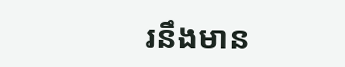រនឹងមាន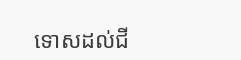ទោសដល់ជី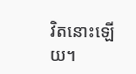វិតនោះឡើយ។